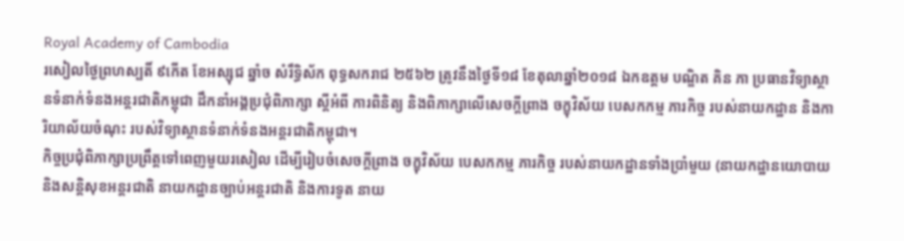Royal Academy of Cambodia
រសៀលថ្ងៃព្រហស្បតិ៍ ៩កើត ខែអស្សុជ ឆ្នាំច សំរឹទ្ធិស័ក ពុទ្ធសករាជ ២៥៦២ ត្រូវនឹងថ្ងៃទី១៨ ខែតុលាឆ្នាំ២០១៨ ឯកឧត្តម បណ្ឌិត គិន ភា ប្រធានវិទ្យាស្ថានទំនាក់ទំនងអន្តរជាតិកម្ពុជា ដឹកនាំអង្គប្រជុំពិភាក្សា ស្តីអំពី ការពិនិត្យ និងពិភាក្សាលើសេចក្តីព្រាង ចក្ខុវិស័យ បេសកកម្ម ភារកិច្ច របស់នាយកដ្ឋាន និងការិយាល័យចំណុះ របស់វិទ្យាស្ថានទំនាក់ទំនងអន្តរជាតិកម្ពុជា។
កិច្ចប្រជុំពិភាក្សាប្រព្រឹត្តទៅពេញមួយរសៀល ដើម្បីរៀបចំសេចក្តីព្រាង ចក្ខុវិស័យ បេសកកម្ម ភារកិច្ច របស់នាយកដ្ឋានទាំងប្រាំមួយ (នាយកដ្ឋានយោបាយនិងសន្តិសុខអន្តរជាតិ នាយកដ្ឋានច្បាប់អន្តរជាតិ និងការទូត នាយ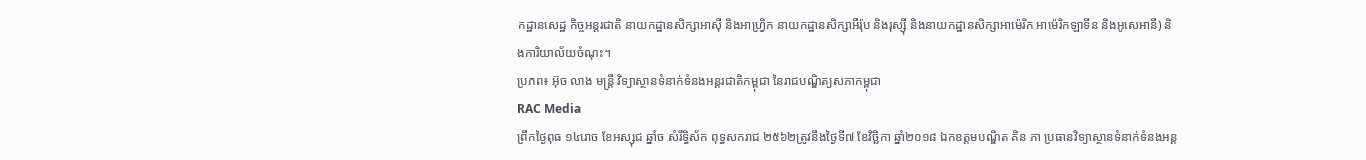កដ្ឋានសេដ្ឋ កិច្ចអន្តរជាតិ នាយកដ្ឋានសិក្សាអាស៊ី និងអាហ្វ្រិក នាយកដ្ឋានសិក្សាអឺរ៉ុប និងរុស្ស៊ី និងនាយកដ្ឋានសិក្សាអាម៉េរិក អាម៉េរិកឡាទីន និងអូសេអានី) និងការិយាល័យចំណុះ។
ប្រភព៖ អ៊ុច លាង មន្ត្រី វិទ្យាស្ថានទំនាក់ទំនងអន្តរជាតិកម្ពុជា នៃរាជបណ្ឌិត្យសភាកម្ពុជា
RAC Media
ព្រឹកថ្ងៃពុធ ១៤រោច ខែអស្សុជ ឆ្នាំច សំរឹទ្ធិស័ក ពុទ្ធសករាជ ២៥៦២ត្រូវនឹងថ្ងៃទី៧ ខែវិច្ឆិកា ឆ្នាំ២០១៨ ឯកឧត្តមបណ្ឌិត គិន ភា ប្រធានវិទ្យាស្ថានទំនាក់ទំនងអន្ត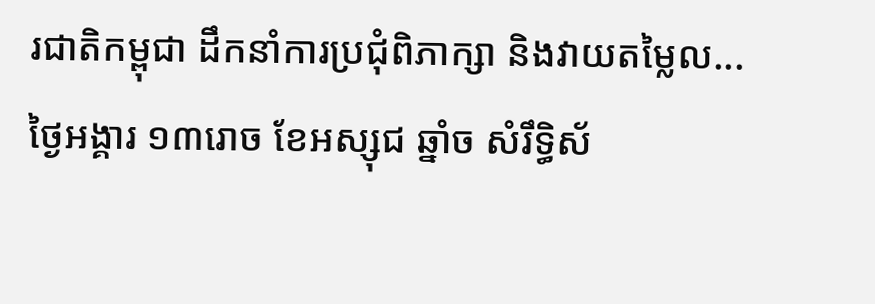រជាតិកម្ពុជា ដឹកនាំការប្រជុំពិភាក្សា និងវាយតម្លៃល...
ថ្ងៃអង្គារ ១៣រោច ខែអស្សុជ ឆ្នាំច សំរឹទ្ធិស័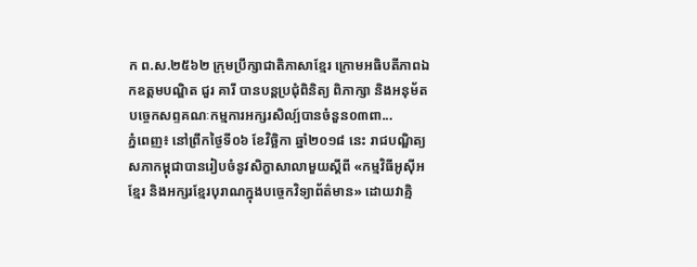ក ព.ស.២៥៦២ ក្រុមប្រឹក្សាជាតិភាសាខ្មែរ ក្រោមអធិបតីភាពឯកឧត្តមបណ្ឌិត ជួរ គារី បានបន្តប្រជុំពិនិត្យ ពិភាក្សា និងអនុម័តបច្ចេកសព្ទគណៈកម្មការអក្សរសិល្ប៍បានចំនួន០៣ពា...
ភ្នំពេញ៖ នៅព្រឹកថ្ងៃទី០៦ ខែវិច្ឆិកា ឆ្នាំ២០១៨ នេះ រាជបណ្ឌិត្យសភាកម្ពុជាបានរៀបចំនូវសិក្ខាសាលាមួយស្ដីពី «កម្មវិធីអូស៊ីអខ្មែរ និងអក្សរខ្មែរបុរាណក្នុងបច្ចេកវិទ្យាព័ត៌មាន» ដោយវាគ្មិ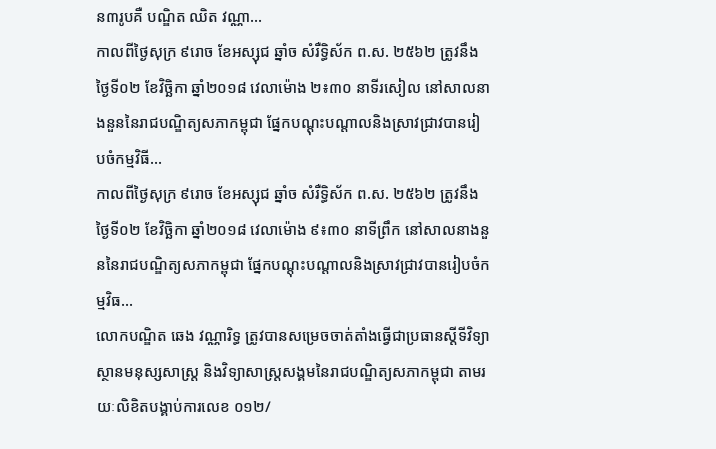ន៣រូបគឺ បណ្ឌិត ឈិត វណ្ណា...
កាលពីថ្ងៃសុក្រ ៩រោច ខែអស្សុជ ឆ្នាំច សំរឺទ្ធិស័ក ព.ស. ២៥៦២ ត្រូវនឹងថ្ងៃទី០២ ខែវិច្ឆិកា ឆ្នាំ២០១៨ វេលាម៉ោង ២៖៣០ នាទីរសៀល នៅសាលនាងនួននៃរាជបណ្ឌិត្យសភាកម្ពុជា ផ្នែកបណ្តុះបណ្តាលនិងស្រាវជ្រាវបានរៀបចំកម្មវិធី...
កាលពីថ្ងៃសុក្រ ៩រោច ខែអស្សុជ ឆ្នាំច សំរឺទ្ធិស័ក ព.ស. ២៥៦២ ត្រូវនឹងថ្ងៃទី០២ ខែវិច្ឆិកា ឆ្នាំ២០១៨ វេលាម៉ោង ៩៖៣០ នាទីព្រឹក នៅសាលនាងនួននៃរាជបណ្ឌិត្យសភាកម្ពុជា ផ្នែកបណ្តុះបណ្តាលនិងស្រាវជ្រាវបានរៀបចំកម្មវិធ...
លោកបណ្ឌិត ឆេង វណ្ណារិទ្ធ ត្រូវបានសម្រេចចាត់តាំងធ្វើជាប្រធានស្តីទីវិទ្យាស្ថានមនុស្សសាស្ត្រ និងវិទ្យាសាស្ត្រសង្គមនៃរាជបណ្ឌិត្យសភាកម្ពុជា តាមរយៈលិខិតបង្គាប់ការលេខ ០១២/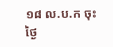១៨ ល.ប.ក ចុះថ្ងៃ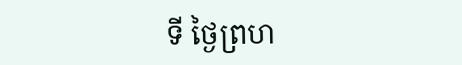ទី ថ្ងៃព្រហ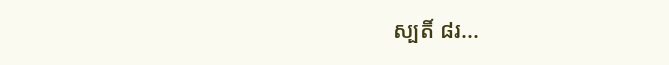ស្បតិ៍ ៨រ...